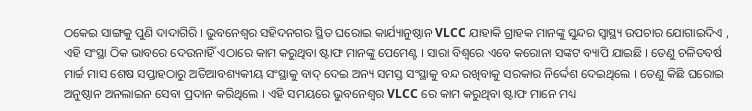ଠକେଇ ସାଙ୍ଗକୁ ପୁଣି ଦାଦାଗିରି । ଭୁବନେଶ୍ୱର ସହିଦନଗର ସ୍ଥିତ ଘରୋଇ କାର୍ଯ୍ୟାନୁଷ୍ଠାନ VLCC ଯାହାକି ଗ୍ରାହକ ମାନଙ୍କୁ ସୁନ୍ଦର ସ୍ୱାସ୍ଥ୍ୟ ଉପଚାର ଯୋଗାଇଦିଏ , ଏହି ସଂସ୍ଥା ଠିକ ଭାବରେ ଦେଉନାହିଁ ଏଠାରେ କାମ କରୁଥିବା ଷ୍ଟାଫ ମାନଙ୍କୁ ପେମେଣ୍ଟ । ସାରା ବିଶ୍ୱରେ ଏବେ କରୋନା ସଙ୍କଟ ବ୍ୟାପି ଯାଇଛି । ତେଣୁ ଚଳିତବର୍ଷ ମାର୍ଚ୍ଚ ମାସ ଶେଷ ସପ୍ତାହଠାରୁ ଅତିଆବଶ୍ୟକୀୟ ସଂସ୍ଥାକୁ ବାଦ୍ ଦେଇ ଅନ୍ୟ ସମସ୍ତ ସଂସ୍ଥାକୁ ବନ୍ଦ ରଖିବାକୁ ସରକାର ନିର୍ଦ୍ଦେଶ ଦେଇଥିଲେ । ତେଣୁ କିଛି ଘରୋଇ ଅନୁଷ୍ଠାନ ଅନଲାଇନ ସେବା ପ୍ରଦାନ କରିଥିଲେ । ଏହି ସମୟରେ ଭୁବନେଶ୍ୱର VLCC ରେ କାମ କରୁଥିବା ଷ୍ଟାଫ ମାନେ ମଧ୍ୟ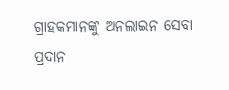ଗ୍ରାହକମାନଙ୍କୁ ଅନଲାଇନ ସେବା ପ୍ରଦାନ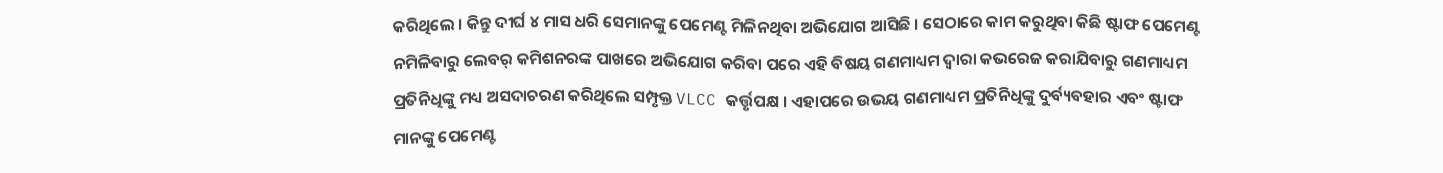କରିଥିଲେ । କିନ୍ତୁ ଦୀର୍ଘ ୪ ମାସ ଧରି ସେମାନଙ୍କୁ ପେମେଣ୍ଟ ମିଳିନଥିବା ଅଭିଯୋଗ ଆସିଛି । ସେଠାରେ କାମ କରୁଥିବା କିଛି ଷ୍ଟାଫ ପେମେଣ୍ଟ ନମିଳିବାରୁ ଲେବର୍ କମିଶନରଙ୍କ ପାଖରେ ଅଭିଯୋଗ କରିବା ପରେ ଏହି ବିଷୟ ଗଣମାଧ୍ୟମ ଦ୍ୱାରା କଭରେଜ କରାଯିବାରୁ ଗଣମାଧ୍ୟମ ପ୍ରତିନିଧିଙ୍କୁ ମଧ୍ୟ ଅସଦାଚରଣ କରିଥିଲେ ସମ୍ପୃକ୍ତ VLCC କର୍ତ୍ତୃପକ୍ଷ । ଏହାପରେ ଉଭୟ ଗଣମାଧ୍ୟମ ପ୍ରତିନିଧିଙ୍କୁ ଦୁର୍ବ୍ୟବହାର ଏବଂ ଷ୍ଟାଫ ମାନଙ୍କୁ ପେମେଣ୍ଟ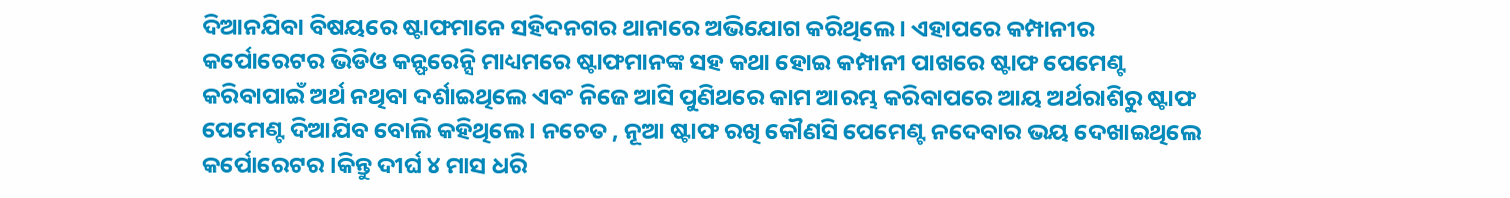ଦିଆନଯିବା ବିଷୟରେ ଷ୍ଟାଫମାନେ ସହିଦନଗର ଥାନାରେ ଅଭିଯୋଗ କରିଥିଲେ । ଏହାପରେ କମ୍ପାନୀର କର୍ପୋରେଟର ଭିଡିଓ କନ୍ଫରେନ୍ସି ମାଧ୍ୟମରେ ଷ୍ଟାଫମାନଙ୍କ ସହ କଥା ହୋଇ କମ୍ପାନୀ ପାଖରେ ଷ୍ଟାଫ ପେମେଣ୍ଟ କରିବାପାଇଁ ଅର୍ଥ ନଥିବା ଦର୍ଶାଇଥିଲେ ଏବଂ ନିଜେ ଆସି ପୁଣିଥରେ କାମ ଆରମ୍ଭ କରିବାପରେ ଆୟ ଅର୍ଥରାଶିରୁ ଷ୍ଟାଫ ପେମେଣ୍ଟ ଦିଆଯିବ ବୋଲି କହିଥିଲେ । ନଚେତ , ନୂଆ ଷ୍ଟାଫ ରଖି କୌଣସି ପେମେଣ୍ଟ ନଦେବାର ଭୟ ଦେଖାଇଥିଲେ କର୍ପୋରେଟର ।କିନ୍ତୁ ଦୀର୍ଘ ୪ ମାସ ଧରି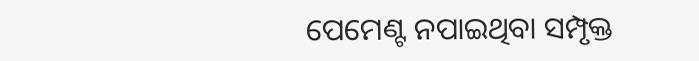ପେମେଣ୍ଟ ନପାଇଥିବା ସମ୍ପୃକ୍ତ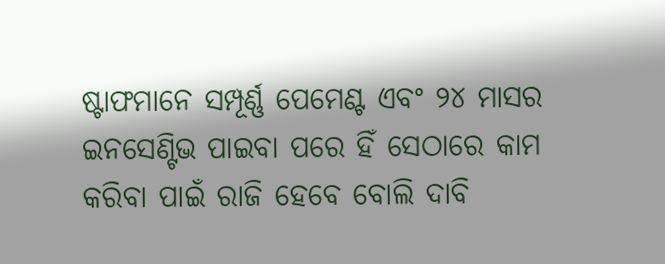ଷ୍ଟାଫମାନେ ସମ୍ପୂର୍ଣ୍ଣ ପେମେଣ୍ଟ ଏବଂ ୨୪ ମାସର ଇନସେଣ୍ଟିଭ ପାଇବା ପରେ ହିଁ ସେଠାରେ କାମ କରିବା ପାଇଁ ରାଜି ହେବେ ବୋଲି ଦାବି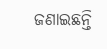ଜଣାଇଛନ୍ତି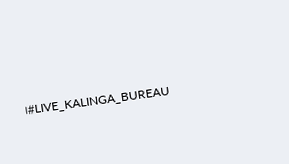।#LIVE_KALINGA_BUREAU